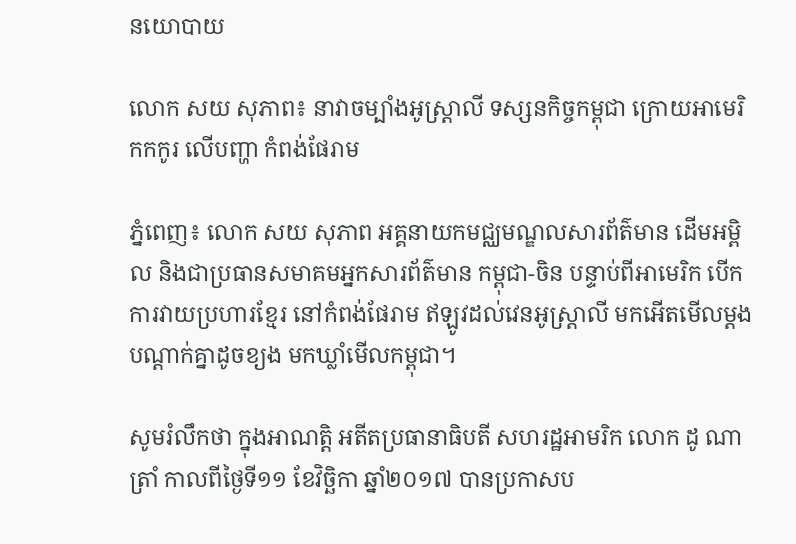នយោបាយ

លោក សយ សុភាព៖ នាវាចម្បាំងអូស្រ្តាលី ទស្សនកិច្ចកម្ពុជា ក្រោយអាមេរិកកកូរ លើបញ្ហា កំពង់ផែរាម

ភ្នំពេញ៖ លោក សយ សុភាព អគ្គនាយកមជ្ឈមណ្ឌលសារព័ត៌មាន ដើមអម្ពិល និងជាប្រធានសមាគមអ្នកសារព័ត៌មាន កម្ពុជា-ចិន បន្ទាប់ពីអាមេរិក បើកការវាយប្រហារខ្មែរ នៅកំពង់ផែរាម ឥឡូវដល់វេនអូស្ត្រាលី មកអើតមើលម្តង បណ្តាក់គ្នាដូចខ្យង មកឃ្លាំមើលកម្ពុជា។

សូមរំលឹកថា ក្នុងអាណត្តិ អតីតប្រធានាធិបតី សហរដ្ឋអាមរិក លោក ដូ ណាត្រាំ កាលពីថ្ងៃទី១១ ខែវិច្ឆិកា ឆ្នាំ២០១៧ បានប្រកាសប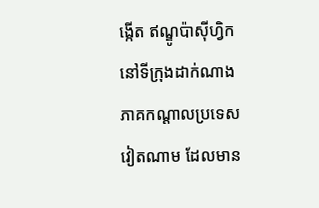ង្កើត ឥណ្ឌូប៉ាស៊ីហ្វិក នៅទីក្រុងដាក់ណាង ភាគកណ្ដាលប្រទេសវៀតណាម ដែលមាន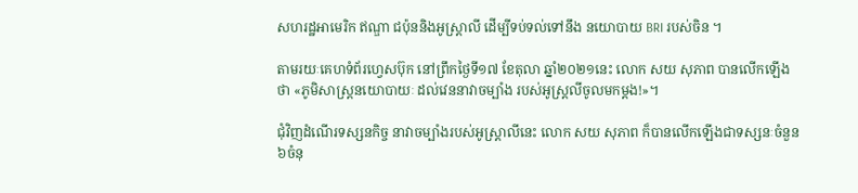សហរដ្ឋអាមេរិក ឥណ្ឌា ជប៉ុននិងអូស្ដ្រាលី ដើម្បីទប់ទល់ទៅនឹង នយោបាយ BRI របស់ចិន ។

តាមរយៈគេហទំព័រហ្វេសប៊ុក នៅព្រឹកថ្ងៃទី១៧ ខែតុលា ឆ្នាំ២០២១នេះ លោក សយ សុភាព បានលើកឡើងថា «ភូមិសាស្ត្រនយោបាយៈ ដល់វេននាវាចម្បាំង របស់អូស្ត្រលីចូលមកម្តង!»។

ជុំវិញដំណើរទស្សនកិច្ច នាវាចម្បាំងរបស់អូស្ដ្រាលីនេះ លោក សយ សុភាព ក៏បានលើកឡើងជាទស្សនៈចំនួន៦ចំនុ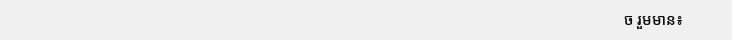ច រួមមាន៖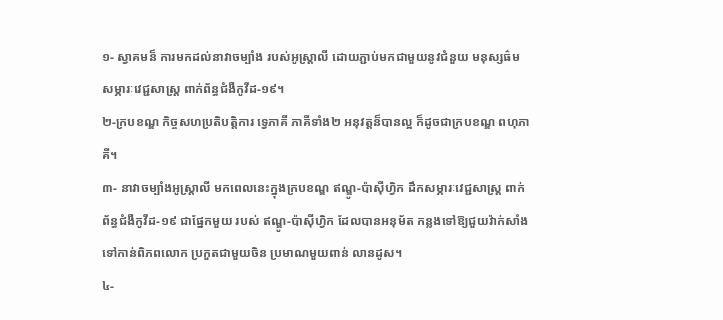១- ស្វាគមន៏ ការមកដល់នាវាចម្បាំង របស់អូស្ត្រាលី ដោយភ្ជាប់មកជាមួយនូវជំនួយ មនុស្សធ៌ម សម្ភារៈវេជ្ជសាស្ត្រ ពាក់ព័ន្ធជំងឺកូវីដ-១៩។
២-ក្របខណ្ឌ កិច្ចសហប្រតិបត្តិការ ទ្វេភាគី ភាគីទាំង២ អនុវត្តន៏បានល្អ ក៏ដូចជាក្របខណ្ឌ ពហុភាគី។
៣- នាវាចម្បាំងអូស្ត្រាលី មកពេលនេះក្នុងក្របខណ្ឌ ឥណ្ឌូ-ប៉ាស៊ីហ្វិក ដឹកសម្ភារៈវេជ្ជសាស្ត្រ ពាក់ព័ន្ធជំងឺកូវីដ-១៩ ជាផ្នែកមួយ របស់ ឥណ្ឌូ-ប៉ាស៊ីហ្វិក ដែលបានអនុម័ត កន្លងទៅឱ្យជួយវ៉ាក់សាំង ទៅកាន់ពិភពលោក ប្រកួតជាមួយចិន ប្រមាណមួយពាន់ លានដូស។
៤-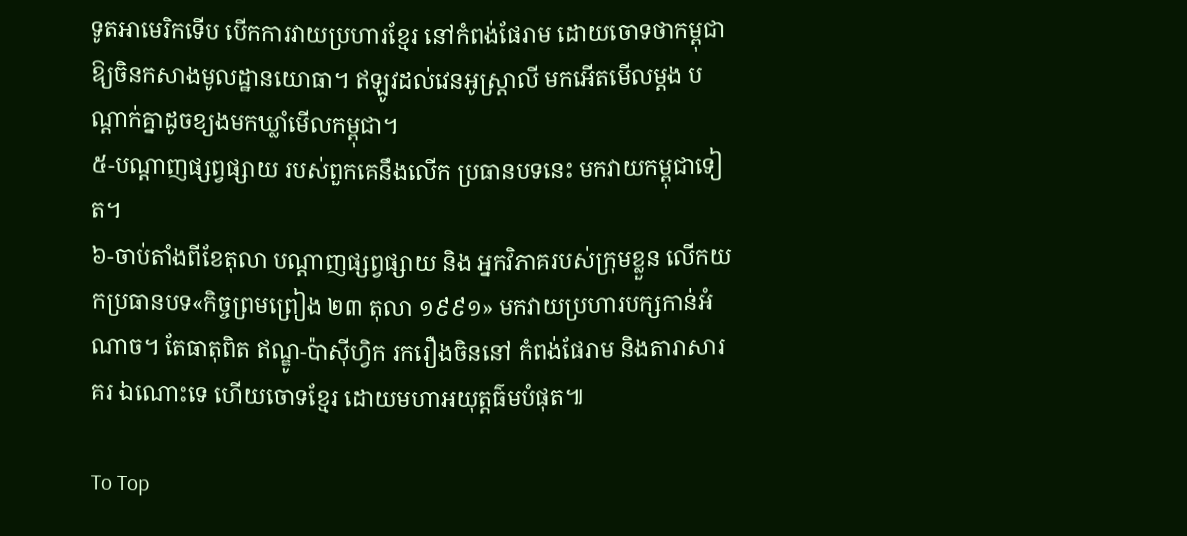ទូតអាមេរិកទើប បើកការវាយប្រហារខ្មែរ នៅកំពង់ផែរាម ដោយចោទថាកម្ពុជា ឱ្យចិនកសាងមូលដ្ឋានយោធា។ ឥឡូវដល់វេនអូស្ត្រាលី មកអើតមើលម្តង បណ្តាក់គ្នាដូចខ្យងមកឃ្លាំមើលកម្ពុជា។
៥-បណ្តាញផ្សព្វផ្សាយ របស់ពួកគេនឹងលើក ប្រធានបទនេះ មកវាយកម្ពុជាទៀត។
៦-ចាប់តាំងពីខែតុលា បណ្តាញផ្សព្វផ្សាយ និង អ្នកវិភាគរបស់ក្រុមខ្លួន លើកយកប្រធានបទ«កិច្ចព្រមព្រៀង ២៣ តុលា ១៩៩១» មកវាយប្រហារបក្សកាន់អំណាច។ តែធាតុពិត ឥណ្ឌូ-ប៉ាស៊ីហ្វិក រករឿងចិននៅ កំពង់ផែរាម និងតារាសារគរ ឯណោះទេ ហើយចោទខ្មែរ ដោយមហាអយុត្តធ៌មបំផុត៕

To Top